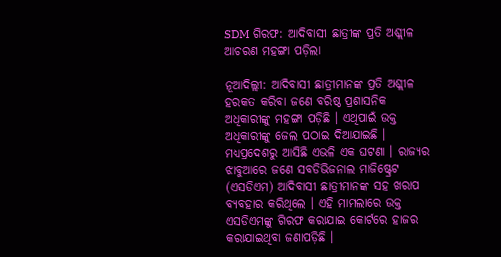SDM ଗିରଫ: ଆଦିବାସୀ ଛାତ୍ରୀଙ୍କ ପ୍ରତି ଅଶ୍ଲୀଳ ଆଚରଣ ମହଙ୍ଗା ପଡ଼ିଲା

ନୂଆଦିଲ୍ଲୀ: ଆଦିବାସୀ ଛାତ୍ରୀମାନଙ୍କ ପ୍ରତି ଅଶ୍ଲୀଳ ହରକତ କରିବା ଜଣେ ବରିଷ୍ଠ ପ୍ରଶାସନିକ ଅଧିକାରୀଙ୍କୁ ମହଙ୍ଗା ପଡ଼ିଛି । ଏଥିପାଇଁ ଉକ୍ତ ଅଧିକାରୀଙ୍କୁ ଜେଲ ପଠାଇ ଦିଆଯାଇଛି । ମଧ୍ୟପ୍ରଦେଶରୁ ଆସିଛି ଏଭଳି ଏକ ଘଟଣା । ରାଜ୍ୟର ଝାବୁଆରେ ଜଣେ ସବଡିଭିଜନାଲ ମାଜିଷ୍ଟ୍ରେଟ (ଏସଡିଏମ) ଆଦିବାସୀ ଛାତ୍ରୀମାନଙ୍କ ସହ ଖରାପ ବ୍ୟବହାର କରିଥିଲେ । ଏହି ମାମଲାରେ ଉକ୍ତ ଏସଡିଏମଙ୍କୁ ଗିରଫ କରାଯାଇ କୋର୍ଟରେ ହାଜର କରାଯାଇଥିବା ଜଣାପଡ଼ିଛି ।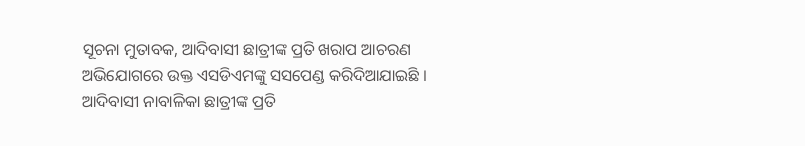ସୂଚନା ମୁତାବକ, ଆଦିବାସୀ ଛାତ୍ରୀଙ୍କ ପ୍ରତି ଖରାପ ଆଚରଣ ଅଭିଯୋଗରେ ଉକ୍ତ ଏସଡିଏମଙ୍କୁ ସସପେଣ୍ଡ କରିଦିଆଯାଇଛି । ଆଦିବାସୀ ନାବାଳିକା ଛାତ୍ରୀଙ୍କ ପ୍ରତି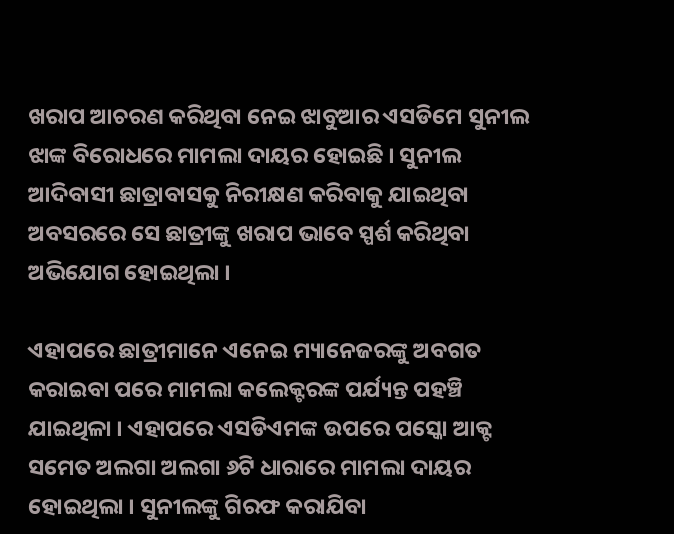ଖରାପ ଆଚରଣ କରିଥିବା ନେଇ ଝାବୁଆର ଏସଡିମେ ସୁନୀଲ ଝାଙ୍କ ବିରୋଧରେ ମାମଲା ଦାୟର ହୋଇଛି । ସୁନୀଲ ଆଦିବାସୀ ଛାତ୍ରାବାସକୁ ନିରୀକ୍ଷଣ କରିବାକୁ ଯାଇଥିବା ଅବସରରେ ସେ ଛାତ୍ରୀଙ୍କୁ ଖରାପ ଭାବେ ସ୍ପର୍ଶ କରିଥିବା ଅଭିଯୋଗ ହୋଇଥିଲା ।

ଏହାପରେ ଛାତ୍ରୀମାନେ ଏନେଇ ମ୍ୟାନେଜରଙ୍କୁ ଅବଗତ କରାଇବା ପରେ ମାମଲା କଲେକ୍ଟରଙ୍କ ପର୍ଯ୍ୟନ୍ତ ପହଞ୍ଚି ଯାଇଥିଳା । ଏହାପରେ ଏସଡିଏମଙ୍କ ଉପରେ ପସ୍କୋ ଆକ୍ଟ ସମେତ ଅଲଗା ଅଲଗା ୬ଟି ଧାରାରେ ମାମଲା ଦାୟର ହୋଇଥିଲା । ସୁନୀଲଙ୍କୁ ଗିରଫ କରାଯିବା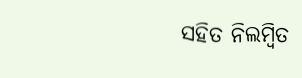ସହିତ ନିଲମ୍ବିତ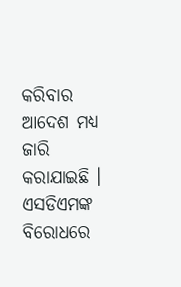କରିବାର ଆଦେଶ ମଧ୍ୟ ଜାରି କରାଯାଇଛି । ଏସଡିଏମଙ୍କ ବିରୋଧରେ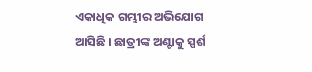ଏକାଧିକ ଗମ୍ଭୀର ଅଭିଯୋଗ ଆସିଛି । ଛାତ୍ରୀଙ୍କ ଅଣ୍ଟାକୁ ସ୍ପର୍ଶ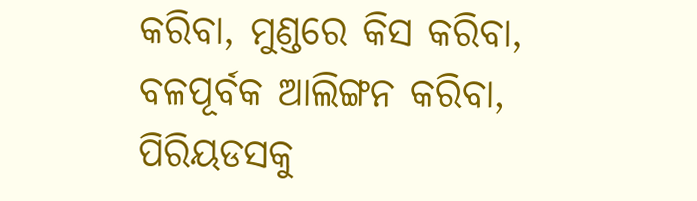କରିବା, ମୁଣ୍ଡରେ କିସ କରିବା, ବଳପୂର୍ବକ ଆଲିଙ୍ଗନ କରିବା, ପିରିୟଡସକୁ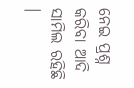ନେଇ ପ୍ରଶ୍ନ କରିବା ଆଦି ସାମିଲ ରହିଛି ।